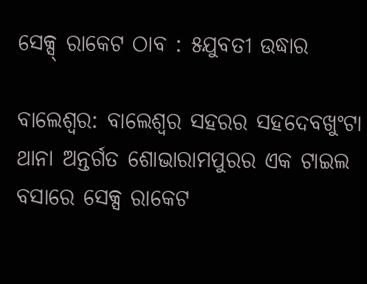ସେକ୍ସ୍ ରାକେଟ ଠାବ : ୫ଯୁବତୀ ଉଦ୍ଧାର

ବାଲେଶ୍ୱର: ବାଲେଶ୍ୱର ସହରର ସହଦେବଖୁଂଟା ଥାନା ଅନ୍ତର୍ଗତ ଶୋଭାରାମପୁରର ଏକ ଟାଇଲ ବସାରେ ସେକ୍ସ ରାକେଟ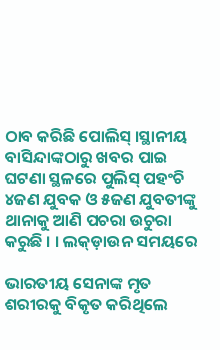ଠାବ କରିଛି ପୋଲିସ୍ ।ସ୍ଥାନୀୟ ବାସିନ୍ଦାଙ୍କଠାରୁ ଖବର ପାଇ ଘଟଣା ସ୍ଥଳରେ ପୁଲିସ୍ ପହଂଚି ୪ଜଣ ଯୁବକ ଓ ୫ଜଣ ଯୁବତୀଙ୍କୁ ଥାନାକୁ ଆଣି ପଚରା ଉଚୁରା କରୁଛି । । ଲକ୍ଡ଼ାଉନ ସମୟରେ

ଭାରତୀୟ ସେନାଙ୍କ ମୃତ ଶରୀରକୁ ବିକୃତ କରିଥିଲେ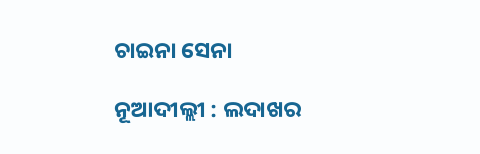ଚାଇନା ସେନା

ନୂଆଦୀଲ୍ଲୀ : ଲଦାଖର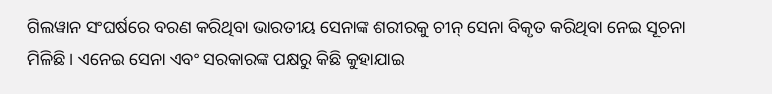ଗିଲୱାନ ସଂଘର୍ଷରେ ବରଣ କରିଥିବା ଭାରତୀୟ ସେନାଙ୍କ ଶରୀରକୁ ଚୀନ୍ ସେନା ବିକୃତ କରିଥିବା ନେଇ ସୂଚନା ମିଳିଛି । ଏନେଇ ସେନା ଏବଂ ସରକାରଙ୍କ ପକ୍ଷରୁ କିଛି କୁହାଯାଇ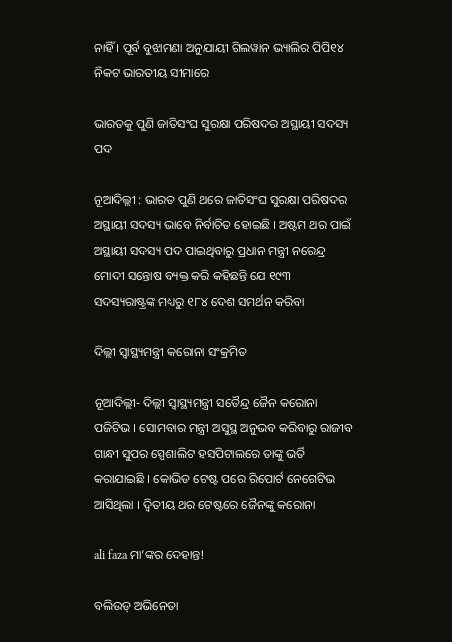ନାହିଁ । ପୂର୍ବ ବୁଝାମଣା ଅନୁଯାୟୀ ଗିଲୱାନ ଭ୍ୟାଲିର ପିପି୧୪ ନିକଟ ଭାରତୀୟ ସୀମାରେ

ଭାରତକୁ ପୁଣି ଜାତିସଂଘ ସୁରକ୍ଷା ପରିଷଦର ଅସ୍ଥାୟୀ ସଦସ୍ୟ ପଦ

ନୂଆଦିଲ୍ଲୀ : ଭାରତ ପୁଣି ଥରେ ଜାତିସଂଘ ସୁରକ୍ଷା ପରିଷଦର ଅସ୍ଥାୟୀ ସଦସ୍ୟ ଭାବେ ନିର୍ବାଚିତ ହୋଇଛି । ଅଷ୍ଟମ ଥର ପାଇଁ ଅସ୍ଥାୟୀ ସଦସ୍ୟ ପଦ ପାଇଥିବାରୁ ପ୍ରଧାନ ମନ୍ତ୍ରୀ ନରେନ୍ଦ୍ର ମୋଦୀ ସନ୍ତୋଷ ବ୍ୟକ୍ତ କରି କହିଛନ୍ତି ଯେ ୧୯୩ ସଦସ୍ୟରାଷ୍ଟ୍ରଙ୍କ ମଧ୍ୟରୁ ୧୮୪ ଦେଶ ସମର୍ଥନ କରିବା

ଦିଲ୍ଲୀ ସ୍ୱାସ୍ଥ୍ୟମନ୍ତ୍ରୀ କରୋନା ସଂକ୍ରମିତ

ନୂଆଦିଲ୍ଲୀ- ଦିଲ୍ଲୀ ସ୍ୱାସ୍ଥ୍ୟମନ୍ତ୍ରୀ ସତୈନ୍ଦ୍ର ଜୈନ କରୋନା ପଜିଟିଭ । ସୋମବାର ମନ୍ତ୍ରୀ ଅସୁସ୍ଥ ଅନୁଭବ କରିବାରୁ ରାଜୀବ ଗାନ୍ଧୀ ସୁପର ସ୍ପେଶାଲିଟ ହସପିଟାଲରେ ତାଙ୍କୁ ଭର୍ତି କରାଯାଇଛି । କୋଭିଡ ଟେଷ୍ଟ ପରେ ରିପୋର୍ଟ ନେଗେଟିଭ ଆସିଥିଲା । ଦ୍ୱିତୀୟ ଥର ଟେଷ୍ଟରେ ଜୈନଙ୍କୁ କରୋନା

ali faza ମା’ଙ୍କର ଦେହାନ୍ତ!

ବଲିଉଡ୍‌ ଅଭିନେତା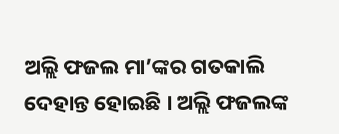ଅଲ୍ଲି ଫଜଲ ମା’ଙ୍କର ଗତକାଲି ଦେହାନ୍ତ ହୋଇଛି । ଅଲ୍ଲି ଫଜଲଙ୍କ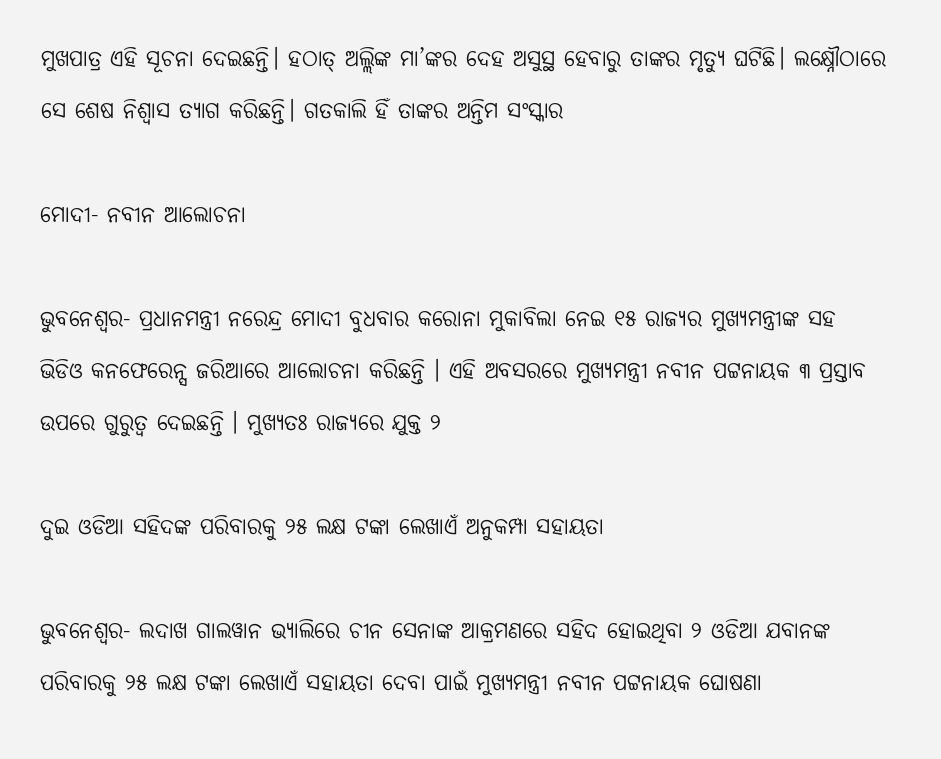ମୁଖପାତ୍ର ଏହି ସୂଚନା ଦେଇଛନ୍ତି। ହଠାତ୍‌ ଅଲ୍ଲିଙ୍କ ମା’ଙ୍କର ଦେହ ଅସୁସ୍ଥ ହେବାରୁ ତାଙ୍କର ମୃତ୍ୟୁ ଘଟିଛି। ଲକ୍ଷ୍ନୌଠାରେ ସେ ଶେଷ ନିଶ୍ୱାସ ତ୍ୟାଗ କରିଛନ୍ତି। ଗତକାଲି ହିଁ ତାଙ୍କର ଅନ୍ତିମ ସଂସ୍କାର

ମୋଦୀ- ନବୀନ ଆଲୋଚନା

ଭୁବନେଶ୍ୱର- ପ୍ରଧାନମନ୍ତ୍ରୀ ନରେନ୍ଦ୍ର ମୋଦୀ ବୁଧବାର କରୋନା ମୁକାବିଲା ନେଇ ୧୫ ରାଜ୍ୟର ମୁଖ୍ୟମନ୍ତ୍ରୀଙ୍କ ସହ ଭିଡିଓ କନଫେରେନ୍ସ ଜରିଆରେ ଆଲୋଚନା କରିଛନ୍ତି । ଏହି ଅବସରରେ ମୁଖ୍ୟମନ୍ତ୍ରୀ ନବୀନ ପଟ୍ଟନାୟକ ୩ ପ୍ରସ୍ତାବ ଉପରେ ଗୁରୁତ୍ୱ ଦେଇଛନ୍ତି । ମୁଖ୍ୟତଃ ରାଜ୍ୟରେ ଯୁକ୍ତ ୨

ଦୁଇ ଓଡିଆ ସହିଦଙ୍କ ପରିବାରକୁ ୨୫ ଲକ୍ଷ ଟଙ୍କା ଲେଖାଏଁ ଅନୁକମ୍ପା ସହାୟତା

ଭୁବନେଶ୍ୱର- ଲଦାଖ ଗାଲୱାନ ଭ୍ୟାଲିରେ ଚୀନ ସେନାଙ୍କ ଆକ୍ରମଣରେ ସହିଦ ହୋଇଥିବା ୨ ଓଡିଆ ଯବାନଙ୍କ ପରିବାରକୁ ୨୫ ଲକ୍ଷ ଟଙ୍କା ଲେଖାଏଁ ସହାୟତା ଦେବା ପାଇଁ ମୁଖ୍ୟମନ୍ତ୍ରୀ ନବୀନ ପଟ୍ଟନାୟକ ଘୋଷଣା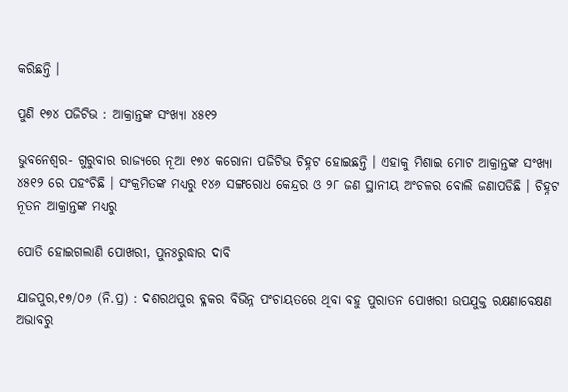କରିଛନ୍ତି ।

ପୁଣି ୧୭୪ ପଜିଟିଭ : ଆକ୍ରାନ୍ତଙ୍କ ସଂଖ୍ୟା ୪୫୧୨

ଭୁବନେଶ୍ୱର- ଗୁରୁବାର ରାଜ୍ୟରେ ନୂଆ ୧୭୪ କରୋନା ପଜିଟିଭ ଚିହ୍ନଟ ହୋଇଛନ୍ତି । ଏହାକୁ ମିଶାଇ ମୋଟ ଆକ୍ରାନ୍ତଙ୍କ ସଂଖ୍ୟା ୪୫୧୨ ରେ ପହଂଚିଛି । ସଂକ୍ରମିତଙ୍କ ମଧ୍ୟରୁ ୧୪୬ ସଙ୍ଗରୋଧ କେନ୍ଦ୍ରର ଓ ୨୮ ଜଣ ସ୍ଥାନୀୟ ଅଂଚଳର ବୋଲି ଜଣାପଡିଛି । ଚିହ୍ନଟ ନୂତନ ଆକ୍ରାନ୍ତଙ୍କ ମଧ୍ୟରୁ

ପୋତି ହୋଇଗଲାଣି ପୋଖରୀ, ପୁନଃରୁଦ୍ଧାର ଦାବି

ଯାଜପୁର,୧୭/୦୬ (ନି.ପ୍ର) : ଦଶରଥପୁର ବ୍ଳକର ବିଭିନ୍ନ ପଂଚାୟତରେ ଥିବା ବହୁ ପୁରାତନ ପୋଖରୀ ଉପଯୁକ୍ତ ରକ୍ଷଣାବେକ୍ଷଣ ଅଭାବରୁ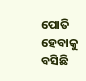ପୋତି ହେବାକୁ ବସିଛି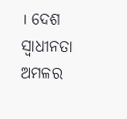। ଦେଶ ସ୍ୱାଧୀନତା ଅମଳର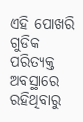ଏହି ପୋଖରି ଗୁଡିକ ପରିତ୍ୟକ୍ତ ଅବସ୍ଥାରେ ରହିଥିବାରୁ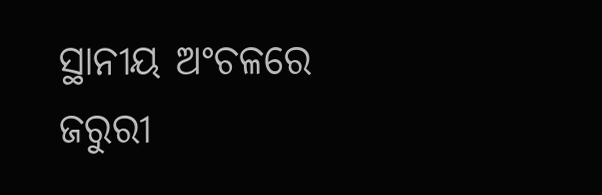ସ୍ଥାନୀୟ ଅଂଚଳରେ ଜରୁରୀ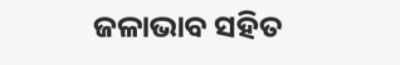ଜଳାଭାବ ସହିତ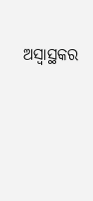ଅସ୍ୱାସ୍ଥକର